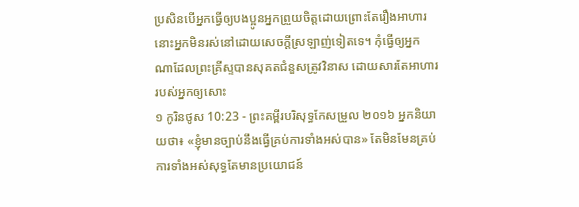ប្រសិនបើអ្នកធ្វើឲ្យបងប្អូនអ្នកព្រួយចិត្តដោយព្រោះតែរឿងអាហារ នោះអ្នកមិនរស់នៅដោយសេចក្ដីស្រឡាញ់ទៀតទេ។ កុំធ្វើឲ្យអ្នកណាដែលព្រះគ្រីស្ទបានសុគតជំនួសត្រូវវិនាស ដោយសារតែអាហាររបស់អ្នកឲ្យសោះ
១ កូរិនថូស 10:23 - ព្រះគម្ពីរបរិសុទ្ធកែសម្រួល ២០១៦ អ្នកនិយាយថា៖ «ខ្ញុំមានច្បាប់នឹងធ្វើគ្រប់ការទាំងអស់បាន» តែមិនមែនគ្រប់ការទាំងអស់សុទ្ធតែមានប្រយោជន៍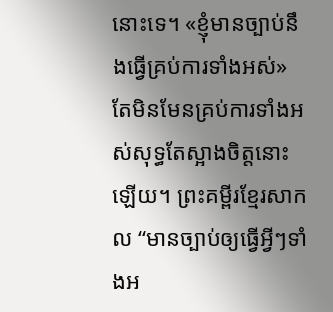នោះទេ។ «ខ្ញុំមានច្បាប់នឹងធ្វើគ្រប់ការទាំងអស់» តែមិនមែនគ្រប់ការទាំងអស់សុទ្ធតែស្អាងចិត្តនោះឡើយ។ ព្រះគម្ពីរខ្មែរសាកល “មានច្បាប់ឲ្យធ្វើអ្វីៗទាំងអ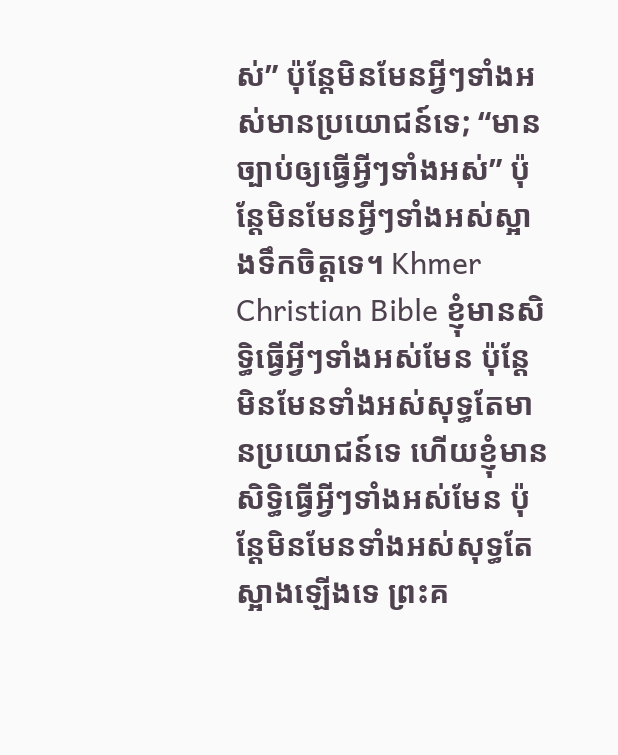ស់” ប៉ុន្តែមិនមែនអ្វីៗទាំងអស់មានប្រយោជន៍ទេ; “មានច្បាប់ឲ្យធ្វើអ្វីៗទាំងអស់” ប៉ុន្តែមិនមែនអ្វីៗទាំងអស់ស្អាងទឹកចិត្តទេ។ Khmer Christian Bible ខ្ញុំមានសិទ្ធិធ្វើអ្វីៗទាំងអស់មែន ប៉ុន្ដែមិនមែនទាំងអស់សុទ្ធតែមានប្រយោជន៍ទេ ហើយខ្ញុំមានសិទ្ធិធ្វើអ្វីៗទាំងអស់មែន ប៉ុន្ដែមិនមែនទាំងអស់សុទ្ធតែស្អាងឡើងទេ ព្រះគ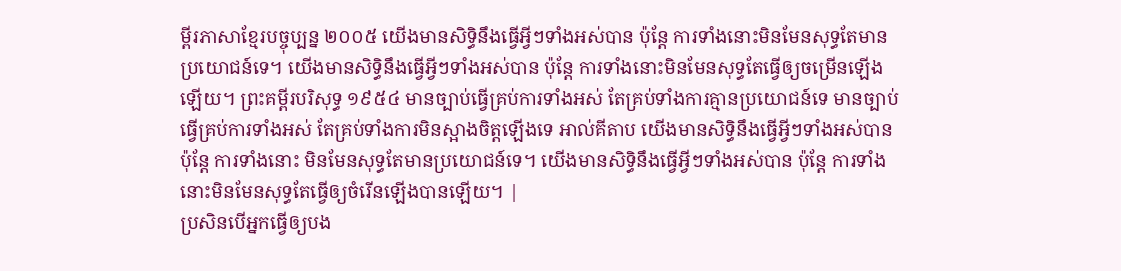ម្ពីរភាសាខ្មែរបច្ចុប្បន្ន ២០០៥ យើងមានសិទ្ធិនឹងធ្វើអ្វីៗទាំងអស់បាន ប៉ុន្តែ ការទាំងនោះមិនមែនសុទ្ធតែមានប្រយោជន៍ទេ។ យើងមានសិទ្ធិនឹងធ្វើអ្វីៗទាំងអស់បាន ប៉ុន្តែ ការទាំងនោះមិនមែនសុទ្ធតែធ្វើឲ្យចម្រើនឡើងឡើយ។ ព្រះគម្ពីរបរិសុទ្ធ ១៩៥៤ មានច្បាប់ធ្វើគ្រប់ការទាំងអស់ តែគ្រប់ទាំងការគ្មានប្រយោជន៍ទេ មានច្បាប់ធ្វើគ្រប់ការទាំងអស់ តែគ្រប់ទាំងការមិនស្អាងចិត្តឡើងទេ អាល់គីតាប យើងមានសិទ្ធិនឹងធ្វើអ្វីៗទាំងអស់បាន ប៉ុន្ដែ ការទាំងនោះ មិនមែនសុទ្ធតែមានប្រយោជន៍ទេ។ យើងមានសិទ្ធិនឹងធ្វើអ្វីៗទាំងអស់បាន ប៉ុន្ដែ ការទាំងនោះមិនមែនសុទ្ធតែធ្វើឲ្យចំរើនឡើងបានឡើយ។ |
ប្រសិនបើអ្នកធ្វើឲ្យបង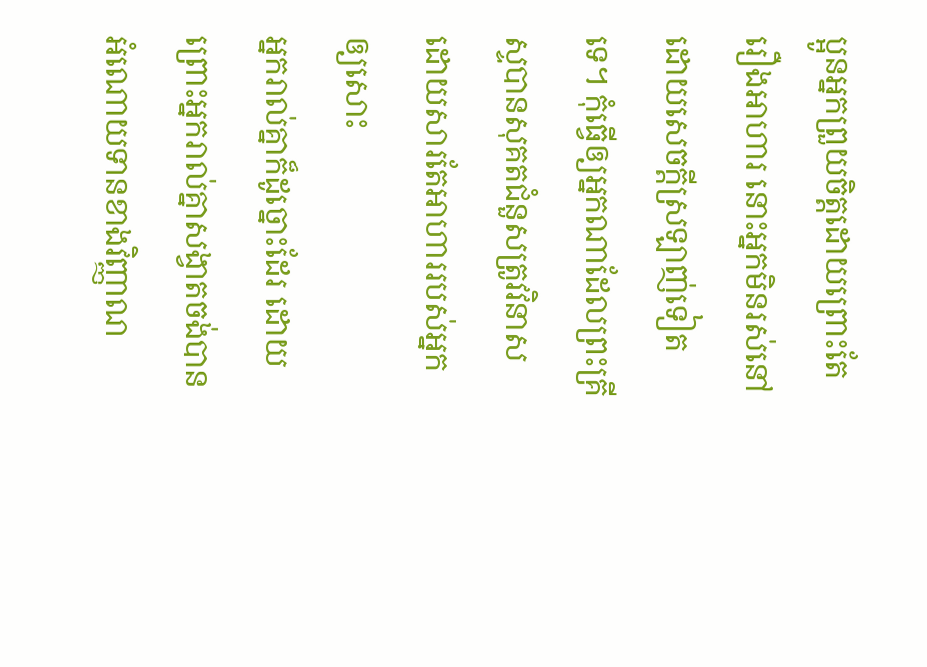ប្អូនអ្នកព្រួយចិត្តដោយព្រោះតែរឿងអាហារ នោះអ្នកមិនរស់នៅដោយសេចក្ដីស្រឡាញ់ទៀតទេ។ កុំធ្វើឲ្យអ្នកណាដែលព្រះគ្រីស្ទបានសុគតជំនួសត្រូវវិនាស ដោយសារតែអាហាររបស់អ្នកឲ្យសោះ
អ្នករាល់គ្នាក៏ដូច្នោះដែរ ដោយព្រោះអ្នករាល់គ្នាសង្វាតចង់បានអំណោយទានខាងវិញ្ញាណ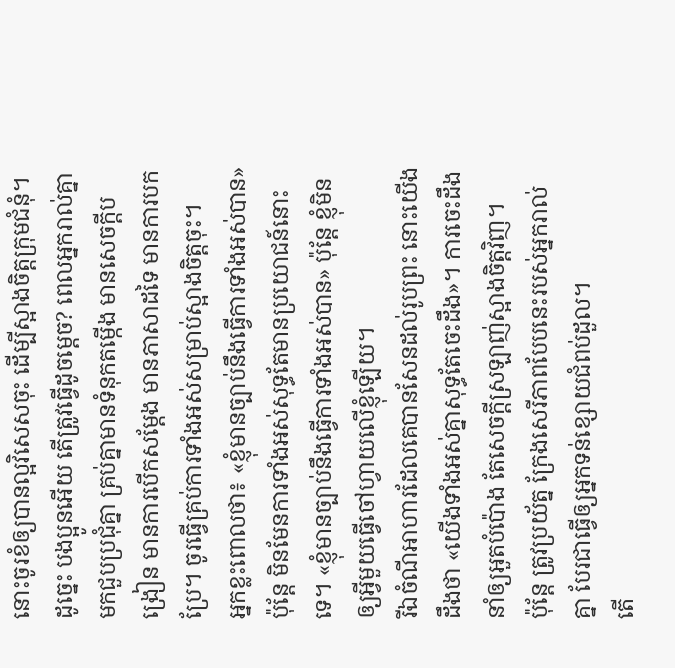នោះចូរខំឲ្យបានល្អវិសេសចុះ ដើម្បីស្អាងចិត្តក្រុមជំនុំ។
ដូច្នេះ បងប្អូនអើយ តើត្រូវធ្វើដូចម្តេច? ពេលអ្នករាល់គ្នាមកជួបប្រជុំគ្នា គ្រប់គ្នាមានទំនុកតម្កើង មានសេចក្តីបង្រៀន មានការបើកសម្ដែង មានភាសាដទៃ មានការបកប្រែ។ ចូរធ្វើគ្រប់ការទាំងអស់សម្រាប់ស្អាងចិត្តចុះ។
អ្នកខ្លះពោលថា៖ «ខ្ញុំមានច្បាប់នឹងធ្វើការទាំងអស់បាន» ប៉ុន្តែ មិនមែនការទាំងអស់សុទ្ធតែមានប្រយោជន៍នោះទេ។ «ខ្ញុំមានច្បាប់នឹងធ្វើការទាំងអស់បាន» ប៉ុន្តែ ខ្ញុំមិនឲ្យអ្វីមួយធ្វើចៅហ្វាយលើខ្ញុំឡើយ។
រីឯចំណីអាហារដែលគេបានសែនដល់រូបព្រះ នោះយើងដឹងថា «យើងទាំងអស់គ្នាសុទ្ធតែចេះដឹង»។ ការចេះដឹងនាំឲ្យអួតបំប៉ោង តែសេចក្តីស្រឡាញ់ស្អាងចិត្តវិញ។
ប៉ុន្តែ ត្រូវប្រយ័ត្ន ក្រែងសេរីភាពបែបនេះរបស់អ្នករាល់គ្នា បែរជាធ្វើឲ្យអ្នកទន់ខ្សោយជំពប់ដួល។
តើ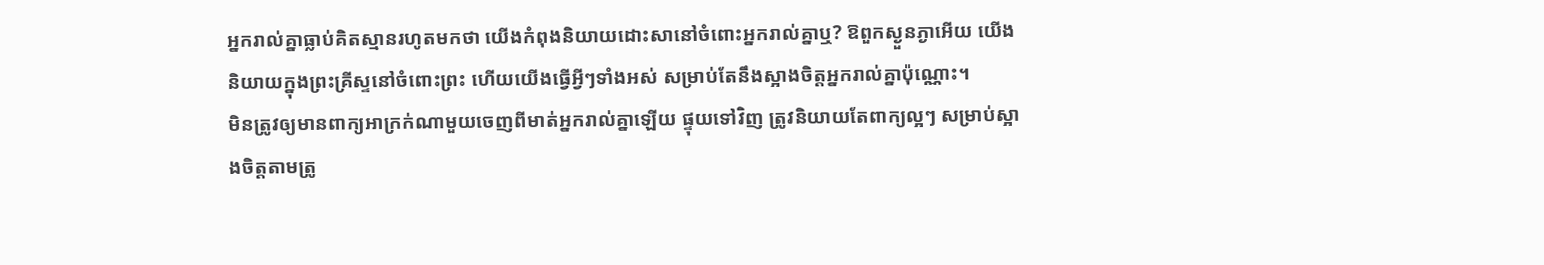អ្នករាល់គ្នាធ្លាប់គិតស្មានរហូតមកថា យើងកំពុងនិយាយដោះសានៅចំពោះអ្នករាល់គ្នាឬ? ឱពួកស្ងួនភ្ងាអើយ យើងនិយាយក្នុងព្រះគ្រីស្ទនៅចំពោះព្រះ ហើយយើងធ្វើអ្វីៗទាំងអស់ សម្រាប់តែនឹងស្អាងចិត្តអ្នករាល់គ្នាប៉ុណ្ណោះ។
មិនត្រូវឲ្យមានពាក្យអាក្រក់ណាមួយចេញពីមាត់អ្នករាល់គ្នាឡើយ ផ្ទុយទៅវិញ ត្រូវនិយាយតែពាក្យល្អៗ សម្រាប់ស្អាងចិត្តតាមត្រូ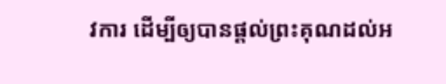វការ ដើម្បីឲ្យបានផ្តល់ព្រះគុណដល់អ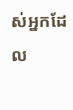ស់អ្នកដែល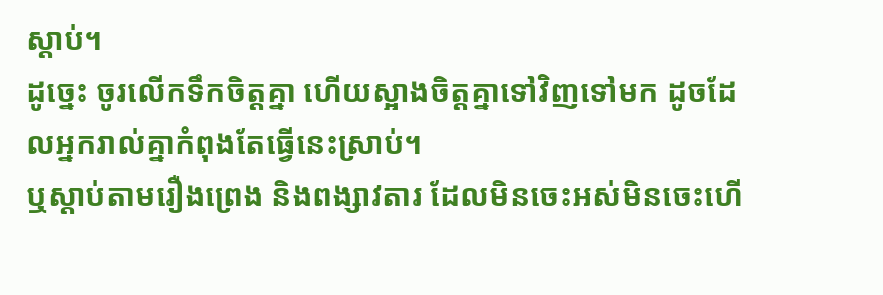ស្តាប់។
ដូច្នេះ ចូរលើកទឹកចិត្តគ្នា ហើយស្អាងចិត្តគ្នាទៅវិញទៅមក ដូចដែលអ្នករាល់គ្នាកំពុងតែធ្វើនេះស្រាប់។
ឬស្តាប់តាមរឿងព្រេង និងពង្សាវតារ ដែលមិនចេះអស់មិនចេះហើ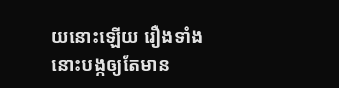យនោះឡើយ រឿងទាំងនោះបង្កឲ្យតែមាន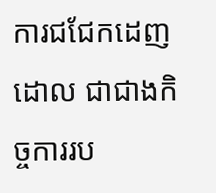ការជជែកដេញដោល ជាជាងកិច្ចការរប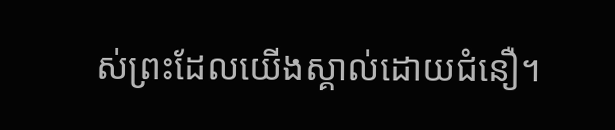ស់ព្រះដែលយើងស្គាល់ដោយជំនឿ។